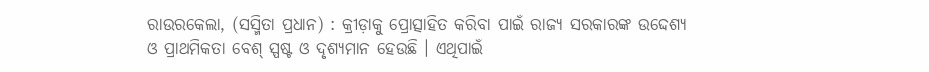ରାଉରକେଲା, (ସସ୍ମିତା ପ୍ରଧାନ) : କ୍ରୀଡ଼ାକୁ ପ୍ରୋତ୍ସାହିତ କରିବା ପାଇଁ ରାଜ୍ୟ ସରକାରଙ୍କ ଉଦ୍ଦେଶ୍ୟ ଓ ପ୍ରାଥମିକତା ବେଶ୍ ସ୍ପଷ୍ଟ ଓ ଦୃଶ୍ୟମାନ ହେଉଛି । ଏଥିପାଇଁ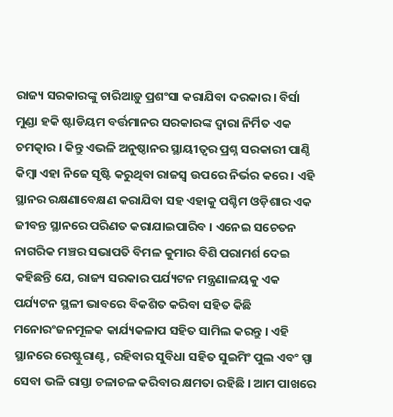ରାଜ୍ୟ ସରକାରଙ୍କୁ ଚାରିଆଡ଼ୁ ପ୍ରଶଂସା କରାଯିବା ଦରକାର । ବିର୍ସା ମୁଣ୍ଡା ହକି ଷ୍ଟାଡିୟମ ବର୍ତ୍ତମାନର ସରକାରଙ୍କ ଦ୍ୱାରା ନିର୍ମିତ ଏକ ଚମତ୍କାର । କିନ୍ତୁ ଏଭଳି ଅନୁଷ୍ଠାନର ସ୍ଥାୟୀତ୍ୱର ପ୍ରଶ୍ନ ସରକାରୀ ପାଣ୍ଠି କିମ୍ବା ଏହା ନିଜେ ସୃଷ୍ଟି କରୁଥିବା ରାଜସ୍ୱ ଉପରେ ନିର୍ଭର କରେ । ଏହି ସ୍ଥାନର ରକ୍ଷଣାବେକ୍ଷଣ କରାଯିବା ସହ ଏହାକୁ ପଶ୍ଚିମ ଓଡ଼ିଶାର ଏକ ଜୀବନ୍ତ ସ୍ଥାନରେ ପରିଣତ କରାଯାଇପାରିବ । ଏନେଇ ସଚେତନ ନାଗରିକ ମଞ୍ଚର ସଭାପତି ବିମଳ କୁମାର ବିଶି ପରାମର୍ଶ ଦେଇ କହିଛନ୍ତି ଯେ, ରାଜ୍ୟ ସରକାର ପର୍ଯ୍ୟଟନ ମନ୍ତ୍ରଣାଳୟକୁ ଏକ ପର୍ଯ୍ୟଟନ ସ୍ଥଳୀ ଭାବରେ ବିକଶିତ କରିବା ସହିତ କିଛି ମନୋରଂଜନମୂଳକ କାର୍ଯ୍ୟକଳାପ ସହିତ ସାମିଲ କରନ୍ତୁ । ଏହି ସ୍ଥାନରେ ରେଷ୍ଟୁରାଣ୍ଟ, ରହିବାର ସୁବିଧା ସହିତ ସୁଇମିଂ ପୁଲ ଏବଂ ସ୍ପା ସେବା ଭଳି ରାସ୍ତା ଚଳାଚଳ କରିବାର କ୍ଷମତା ରହିଛି । ଆମ ପାଖରେ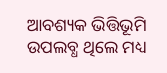ଆବଶ୍ୟକ ଭିତ୍ତିଭୂମି ଉପଲବ୍ଧ ଥିଲେ ମଧ୍ୟ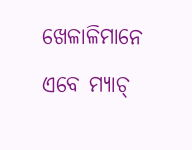ଖେଳାଳିମାନେ ଏବେ ମ୍ୟାଚ୍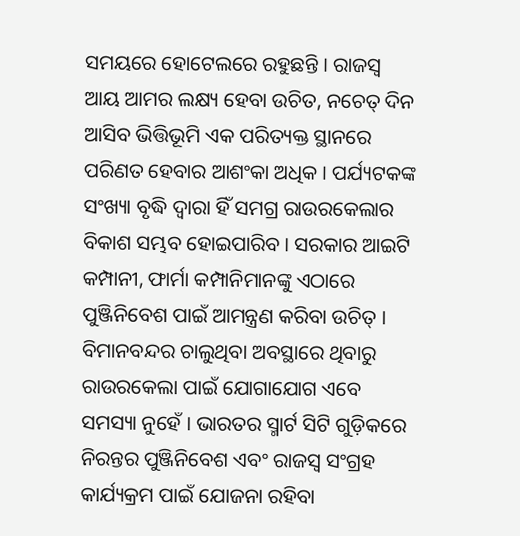ସମୟରେ ହୋଟେଲରେ ରହୁଛନ୍ତି । ରାଜସ୍ୱ ଆୟ ଆମର ଲକ୍ଷ୍ୟ ହେବା ଉଚିତ, ନଚେତ୍ ଦିନ ଆସିବ ଭିତ୍ତିଭୂମି ଏକ ପରିତ୍ୟକ୍ତ ସ୍ଥାନରେ ପରିଣତ ହେବାର ଆଶଂକା ଅଧିକ । ପର୍ଯ୍ୟଟକଙ୍କ ସଂଖ୍ୟା ବୃଦ୍ଧି ଦ୍ୱାରା ହିଁ ସମଗ୍ର ରାଉରକେଲାର ବିକାଶ ସମ୍ଭବ ହୋଇପାରିବ । ସରକାର ଆଇଟି କମ୍ପାନୀ, ଫାର୍ମା କମ୍ପାନିମାନଙ୍କୁ ଏଠାରେ ପୁଞ୍ଜିନିବେଶ ପାଇଁ ଆମନ୍ତ୍ରଣ କରିବା ଉଚିତ୍ । ବିମାନବନ୍ଦର ଚାଲୁଥିବା ଅବସ୍ଥାରେ ଥିବାରୁ ରାଉରକେଲା ପାଇଁ ଯୋଗାଯୋଗ ଏବେ ସମସ୍ୟା ନୁହେଁ । ଭାରତର ସ୍ମାର୍ଟ ସିଟି ଗୁଡ଼ିକରେ ନିରନ୍ତର ପୁଞ୍ଜିନିବେଶ ଏବଂ ରାଜସ୍ୱ ସଂଗ୍ରହ କାର୍ଯ୍ୟକ୍ରମ ପାଇଁ ଯୋଜନା ରହିବା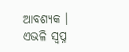ଆବଶ୍ୟକ । ଏଭଳି ସ୍ୱପ୍ନ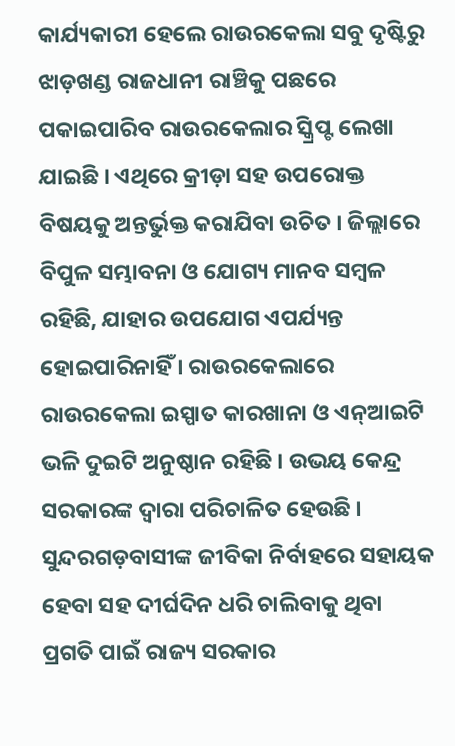କାର୍ଯ୍ୟକାରୀ ହେଲେ ରାଉରକେଲା ସବୁ ଦୃଷ୍ଟିରୁ ଝାଡ଼ଖଣ୍ଡ ରାଜଧାନୀ ରାଞ୍ଚିକୁ ପଛରେ ପକାଇପାରିବ ରାଉରକେଲାର ସ୍କ୍ରିପ୍ଟ ଲେଖା ଯାଇଛି । ଏଥିରେ କ୍ରୀଡ଼ା ସହ ଉପରୋକ୍ତ ବିଷୟକୁ ଅନ୍ତର୍ଭୁକ୍ତ କରାଯିବା ଉଚିତ । ଜିଲ୍ଲାରେ ବିପୁଳ ସମ୍ଭାବନା ଓ ଯୋଗ୍ୟ ମାନବ ସମ୍ବଳ ରହିଛି, ଯାହାର ଉପଯୋଗ ଏପର୍ଯ୍ୟନ୍ତ ହୋଇପାରିନାହିଁ । ରାଉରକେଲାରେ ରାଉରକେଲା ଇସ୍ପାତ କାରଖାନା ଓ ଏନ୍ଆଇଟି ଭଳି ଦୁଇଟି ଅନୁଷ୍ଠାନ ରହିଛି । ଉଭୟ କେନ୍ଦ୍ର ସରକାରଙ୍କ ଦ୍ୱାରା ପରିଚାଳିତ ହେଉଛି । ସୁନ୍ଦରଗଡ଼ବାସୀଙ୍କ ଜୀବିକା ନିର୍ବାହରେ ସହାୟକ ହେବା ସହ ଦୀର୍ଘଦିନ ଧରି ଚାଲିବାକୁ ଥିବା ପ୍ରଗତି ପାଇଁ ରାଜ୍ୟ ସରକାର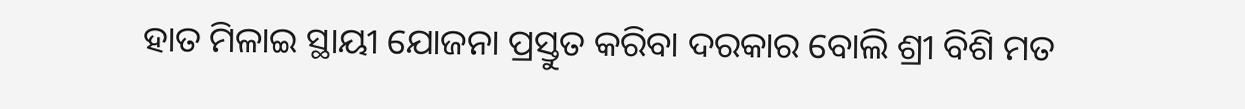ହାତ ମିଳାଇ ସ୍ଥାୟୀ ଯୋଜନା ପ୍ରସ୍ତୁତ କରିବା ଦରକାର ବୋଲି ଶ୍ରୀ ବିଶି ମତ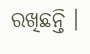ରଖିଛନ୍ତି ।